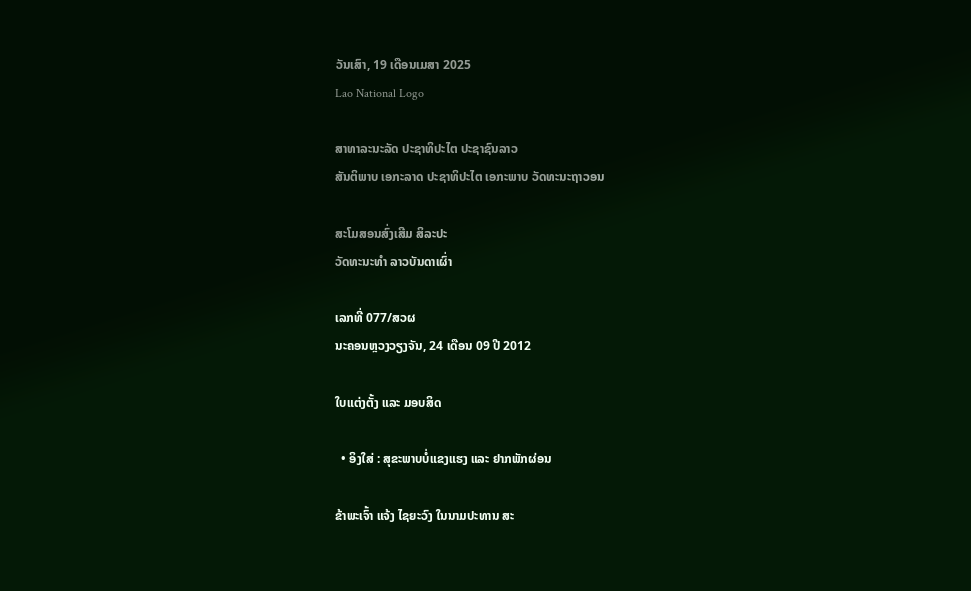ວັນເສົາ, 19 ເດືອນເມສາ 2025
Lao National Logo

ສາທາລະນະລັດ ປະຊາທິປະໄຕ ປະຊາຊົນລາວ
ສັນຕິພາບ ເອກະລາດ ປະຊາທິປະໄຕ ເອກະພາບ ວັດທະນະຖາວອນ

ສະໂມສອນສົ່ງເສີມ ສິລະປະ
ວັດທະນະທຳ ລາວບັນດາເຜົ່າ

ເລກທີ່ 077/ສວຜ
ນະຄອນຫຼວງວຽງຈັນ, 24 ເດືອນ 09 ປີ 2012

ໃບແຕ່ງຕັ້ງ ແລະ ມອບສິດ

  • ອິງໃສ່ : ສຸຂະພາບບໍ່ແຂງແຮງ ແລະ ຢາກພັກຜ່ອນ

ຂ້າພະເຈົ້າ ແຈ້ງ ໄຊຍະວົງ ໃນນາມປະທານ ສະ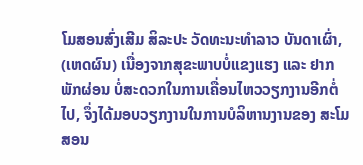ໂມສອນສົ່ງເສີມ ສິລະປະ ວັດທະນະທໍາລາວ ບັນດາເຜົ່າ, (ເຫດຜົນ) ເນື່ອງຈາກສຸຂະພາບບໍ່ແຂງແຮງ ແລະ ຢາກພັກຜ່ອນ ບໍ່ສະດວກໃນການເຄື່ອນໄຫວວຽກງານອີກຕໍ່ໄປ, ຈຶ່ງໄດ້ມອບວຽກງານໃນການບໍລິຫານງານຂອງ ສະໂມສອນ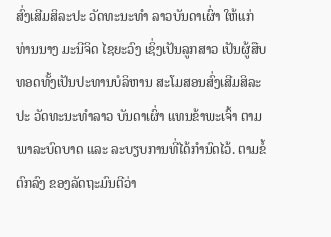ສົ່ງເສີມສິລະປະ ວັດທະນະທໍາ ລາວບັນດາເຜົ່າ ໃຫ້ແກ່ ທ່ານນາງ ມະນີຈິດ ໄຊຍະວົງ ເຊິ່ງເປັນລູກສາວ ເປັນຜູ້ສືບທອດທັ້ງເປັນປະທານບໍລິຫານ ສະໂມສອນສົ່ງເສີມສິລະປະ ວັດທະນະທໍາລາວ ບັນດາເຜົ່າ ແທນຂ້າພະເຈົ້າ ຕາມພາລະບົດບາດ ແລະ ລະບຽບການທີ່ໄດ້ກໍານົດໄວ້. ຕາມຂໍ້ຕົກລົງ ຂອງລັດຖະມົນຕີວ່າ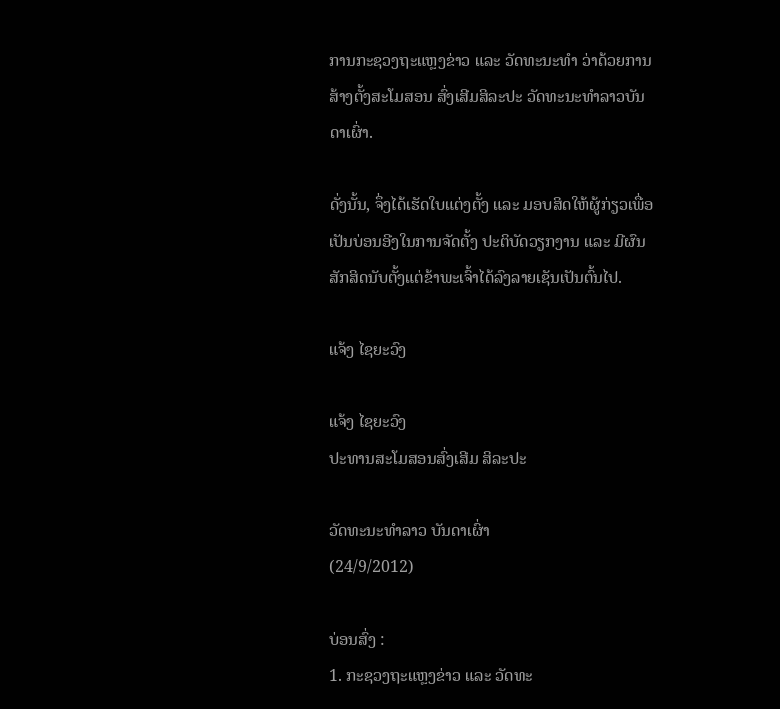ການກະຊວງຖະແຫຼງຂ່າວ ແລະ ວັດທະນະທໍາ ວ່າດ້ວຍການສ້າງຕັ້ງສະໂມສອນ ສົ່ງເສີມສິລະປະ ວັດທະນະທໍາລາວບັນດາເຜົ່າ.

ດັ່ງນັ້ນ, ຈຶ່ງໄດ້ເຮັດໃບແຕ່ງຕັ້ງ ແລະ ມອບສິດໃຫ້ຜູ້ກ່ຽວເພື່ອເປັນບ່ອນອີງໃນການຈັດຕັ້ງ ປະຕິບັດວຽກງານ ແລະ ມີຜົນສັກສິດນັບຕັ້ງແຕ່ຂ້າພະເຈົ້າໄດ້ລົງລາຍເຊັນເປັນຕົ້ນໄປ.

ແຈ້ງ ໄຊຍະວົງ

ແຈ້ງ ໄຊຍະວົງ
ປະທານສະໂມສອນສົ່ງເສີມ ສິລະປະ

ວັດທະນະທຳລາວ ບັນດາເຜົ່າ
(24/9/2012)

ບ່ອນສົ່ງ :
1. ກະຊວງຖະແຫຼງຂ່າວ ແລະ ວັດທະ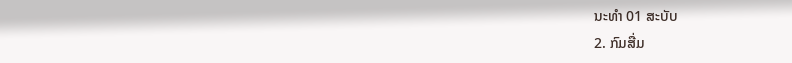ນະທໍາ 01 ສະບັບ
2. ກົມສື່ມ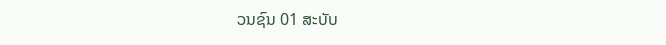ວນຊົນ 01 ສະບັບ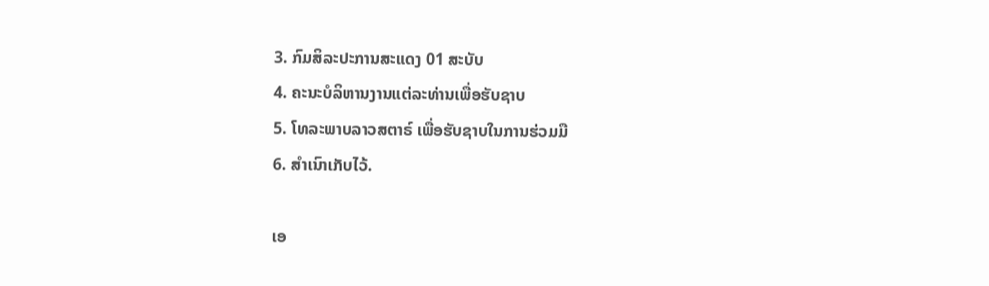3. ກົມສິລະປະການສະແດງ 01 ສະບັບ
4. ຄະນະບໍລິຫານງານແຕ່ລະທ່ານເພື່ອຮັບຊາບ
5. ໂທລະພາບລາວສຕາຣ໌ ເພື່ອຮັບຊາບໃນການຮ່ວມມື
6. ສໍາເນົາເກັບໄວ້.

ເອ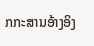ກກະສານອ້າງອິງ